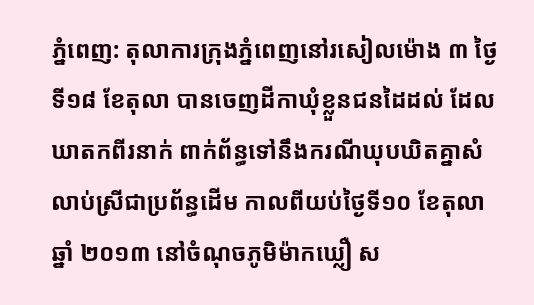ភ្នំពេញ: តុលាការក្រុងភ្នំពេញនៅរសៀលម៉ោង ៣ ថ្ងៃទី១៨ ខែតុលា បានចេញដីកាឃុំខ្លួនជនដៃដល់ ដែល ឃាតកពីរនាក់ ពាក់ព័ន្ធទៅនឹងករណីឃុបឃិតគ្នាសំលាប់ស្រីជាប្រព័ន្ធដើម កាលពីយប់ថ្ងៃទី១០ ខែតុលា ឆ្នាំ ២០១៣ នៅចំណុចភូមិម៉ាកឃ្លឿ ស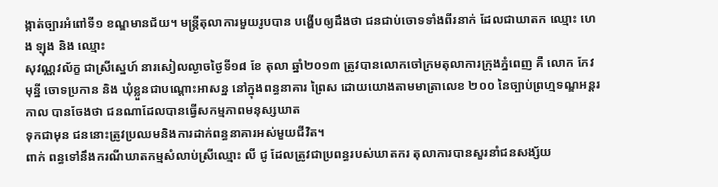ង្កាត់ច្បារអំពៅទី១ ខណ្ឌមានជ័យ។ មន្ត្រីតុលាការមួយរូបបាន បង្ហើបឲ្យដឹងថា ជនជាប់ចោទទាំងពីរនាក់ ដែលជាឃាតក ឈ្មោះ ហេង ឡុង និង ឈ្មោះ
សុវណ្ណវល័ក្ខ ជាស្រីស្នេហ៍ នារសៀលល្ងាចថ្ងៃទី១៨ ខែ តុលា ឆ្នាំ២០១៣ ត្រូវបានលោកចៅក្រមតុលាការក្រុងភ្នំពេញ គឺ លោក កែវ មុន្នី ចោទប្រកាន និង ឃុំខ្លួនជាបណ្តោះអាសន្ន នៅក្នុងពន្ធនាគារ ព្រៃស ដោយយោងតាមមាត្រាលេខ ២០០ នៃច្បាប់ព្រហ្មទណ្ឌអន្តរកាល បានចែងថា ជនណាដែលបានធ្វើសកម្មភាពមនុស្សឃាត
ទុកជាមុន ជននោះត្រូវប្រឈមនិងការដាក់ពន្ធនាគារអស់មួយជីវិត។
ពាក់ ពន្ធទៅនឹងករណីឃាតកម្មសំលាប់ស្រីឈ្មោះ លី ជូ ដែលត្រូវជាប្រពន្ធរបស់ឃាតករ តុលាការបានសួរនាំជនសង្ស័យ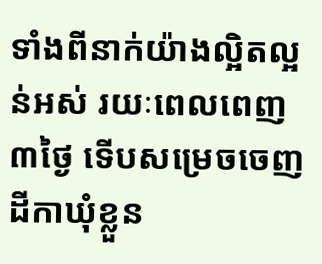ទាំងពីនាក់យ៉ាងល្អិតល្អន់អស់ រយៈពេលពេញ ៣ថ្ងៃ ទើបសម្រេចចេញដីកាឃុំខ្លួន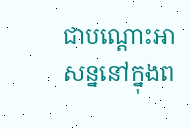ជាបណ្តោះអាសន្ននៅក្នុងព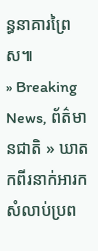ន្ធនាគារព្រៃស៕
» Breaking News, ព័ត៌មានជាតិ » ឃាតកពីរនាក់អារកសំលាប់ប្រព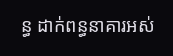ន្ធ ដាក់ពន្ធនាគារអស់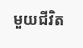មួយជីវិត